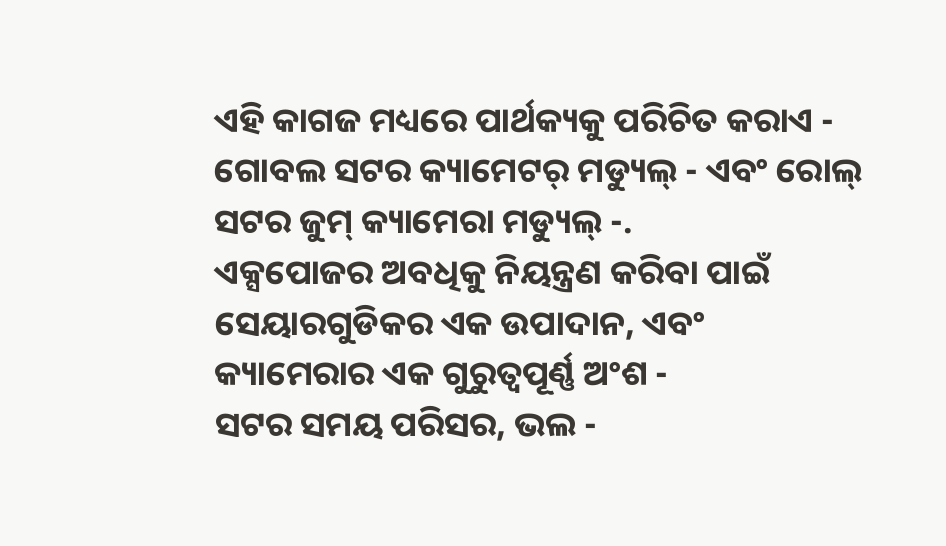ଏହି କାଗଜ ମଧ୍ୟରେ ପାର୍ଥକ୍ୟକୁ ପରିଚିତ କରାଏ - ଗୋବଲ ସଟର କ୍ୟାମେଟର୍ ମଡ୍ୟୁଲ୍ - ଏବଂ ରୋଲ୍ ସଟର ଜୁମ୍ କ୍ୟାମେରା ମଡ୍ୟୁଲ୍ -.
ଏକ୍ସପୋଜର ଅବଧିକୁ ନିୟନ୍ତ୍ରଣ କରିବା ପାଇଁ ସେୟାରଗୁଡିକର ଏକ ଉପାଦାନ, ଏବଂ କ୍ୟାମେରାର ଏକ ଗୁରୁତ୍ୱପୂର୍ଣ୍ଣ ଅଂଶ -
ସଟର ସମୟ ପରିସର, ଭଲ -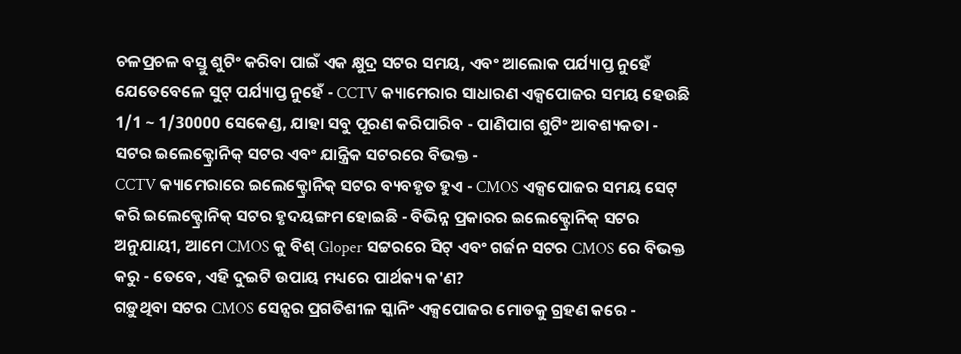ଚଳପ୍ରଚଳ ବସ୍ତୁ ଶୁଟିଂ କରିବା ପାଇଁ ଏକ କ୍ଷୁଦ୍ର ସଟର ସମୟ, ଏବଂ ଆଲୋକ ପର୍ଯ୍ୟାପ୍ତ ନୁହେଁ ଯେତେବେଳେ ସୁଟ୍ ପର୍ଯ୍ୟାପ୍ତ ନୁହେଁ - CCTV କ୍ୟାମେରାର ସାଧାରଣ ଏକ୍ସପୋଜର ସମୟ ହେଉଛି 1/1 ~ 1/30000 ସେକେଣ୍ଡ, ଯାହା ସବୁ ପୂରଣ କରିପାରିବ - ପାଣିପାଗ ଶୁଟିଂ ଆବଶ୍ୟକତା -
ସଟର ଇଲେକ୍ଟ୍ରୋନିକ୍ ସଟର ଏବଂ ଯାନ୍ତ୍ରିକ ସଟରରେ ବିଭକ୍ତ -
CCTV କ୍ୟାମେରାରେ ଇଲେକ୍ଟ୍ରୋନିକ୍ ସଟର ବ୍ୟବହୃତ ହୁଏ - CMOS ଏକ୍ସପୋଜର ସମୟ ସେଟ୍ କରି ଇଲେକ୍ଟ୍ରୋନିକ୍ ସଟର ହୃଦୟଙ୍ଗମ ହୋଇଛି - ବିଭିନ୍ନ ପ୍ରକାରର ଇଲେକ୍ଟ୍ରୋନିକ୍ ସଟର ଅନୁଯାୟୀ, ଆମେ CMOS କୁ ବିଶ୍ Gloper ସଟ୍ଟରରେ ସିଟ୍ ଏବଂ ଗର୍ଜନ ସଟର CMOS ରେ ବିଭକ୍ତ କରୁ - ତେବେ, ଏହି ଦୁଇଟି ଉପାୟ ମଧ୍ୟରେ ପାର୍ଥକ୍ୟ କ'ଣ?
ଗଡ଼ୁଥିବା ସଟର CMOS ସେନ୍ସର ପ୍ରଗତିଶୀଳ ସ୍କାନିଂ ଏକ୍ସପୋଜର ମୋଡକୁ ଗ୍ରହଣ କରେ -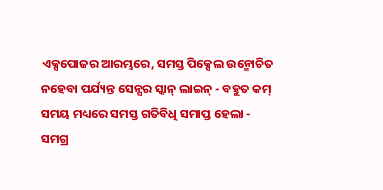ଏକ୍ସପୋଜର ଆରମ୍ଭରେ, ସମସ୍ତ ପିକ୍ସେଲ ଉନ୍ମୋଚିତ ନହେବା ପର୍ଯ୍ୟନ୍ତ ସେନ୍ସର ସ୍କାନ୍ ଲାଇନ୍ - ବହୁତ କମ୍ ସମୟ ମଧ୍ୟରେ ସମସ୍ତ ଗତିବିଧି ସମାପ୍ତ ହେଲା -
ସମଗ୍ର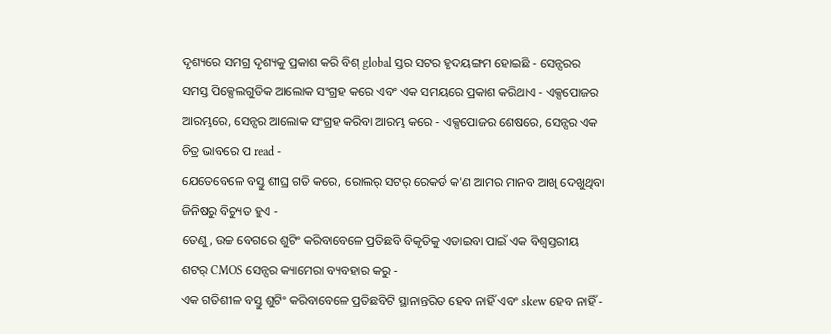ଦୃଶ୍ୟରେ ସମଗ୍ର ଦୃଶ୍ୟକୁ ପ୍ରକାଶ କରି ବିଶ୍ global ସ୍ତର ସଟର ହୃଦୟଙ୍ଗମ ହୋଇଛି - ସେନ୍ସରର ସମସ୍ତ ପିକ୍ସେଲଗୁଡିକ ଆଲୋକ ସଂଗ୍ରହ କରେ ଏବଂ ଏକ ସମୟରେ ପ୍ରକାଶ କରିଥାଏ - ଏକ୍ସପୋଜର ଆରମ୍ଭରେ, ସେନ୍ସର ଆଲୋକ ସଂଗ୍ରହ କରିବା ଆରମ୍ଭ କରେ - ଏକ୍ସପୋଜର ଶେଷରେ, ସେନ୍ସର ଏକ ଚିତ୍ର ଭାବରେ ପ read -
ଯେତେବେଳେ ବସ୍ତୁ ଶୀଘ୍ର ଗତି କରେ, ରୋଲର୍ ସଟର୍ ରେକର୍ଡ କ'ଣ ଆମର ମାନବ ଆଖି ଦେଖୁଥିବା ଜିନିଷରୁ ବିଚ୍ୟୁତ ହୁଏ -
ତେଣୁ, ଉଚ୍ଚ ବେଗରେ ଶୁଟିଂ କରିବାବେଳେ ପ୍ରତିଛବି ବିକୃତିକୁ ଏଡାଇବା ପାଇଁ ଏକ ବିଶ୍ୱସ୍ତରୀୟ ଶଟର୍ CMOS ସେନ୍ସର କ୍ୟାମେରା ବ୍ୟବହାର କରୁ -
ଏକ ଗତିଶୀଳ ବସ୍ତୁ ଶୁଟିଂ କରିବାବେଳେ ପ୍ରତିଛବିଟି ସ୍ଥାନାନ୍ତରିତ ହେବ ନାହିଁ ଏବଂ skew ହେବ ନାହିଁ -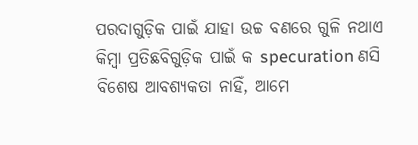ପରଦାଗୁଡ଼ିକ ପାଇଁ ଯାହା ଉଚ୍ଚ ବଣରେ ଗୁଳି ନଥାଏ କିମ୍ବା ପ୍ରତିଛବିଗୁଡ଼ିକ ପାଇଁ କ specuration ଣସି ବିଶେଷ ଆବଶ୍ୟକତା ନାହିଁ, ଆମେ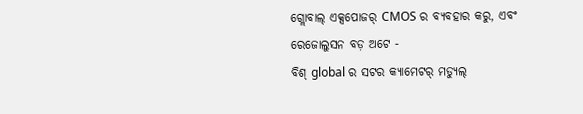ଗ୍ଲୋବାଲ୍ ଏକ୍ସପୋଜର୍ CMOS ର ବ୍ୟବହାର କରୁ, ଏବଂ ରେଜୋଲୁସନ ବଡ଼ ଅଟେ -
ବିଶ୍ global ର ସଟର କ୍ୟାମେଟର୍ ମଡ୍ୟୁଲ୍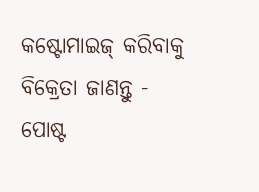କଷ୍ଟୋମାଇଜ୍ କରିବାକୁ ବିକ୍ରେତା ଜାଣନ୍ତୁ -
ପୋଷ୍ଟ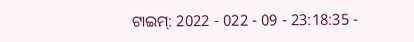ଟାଇମ୍: 2022 - 022 - 09 - 23:18:35 -